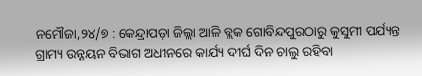ନମୌଜା,୨୪/୭ : କେନ୍ଦ୍ରାପଡ଼ା ଜିଲ୍ଲା ଆଳି ବ୍ଲକ ଗୋବିନ୍ଦପୁରଠାରୁ କୁସୁମୀ ପର୍ଯ୍ୟନ୍ତ ଗ୍ରାମ୍ୟ ଉନ୍ନୟନ ବିଭାଗ ଅଧୀନରେ କାର୍ଯ୍ୟ ଦୀର୍ଘ ଦିନ ଚାଲୁ ରହିବା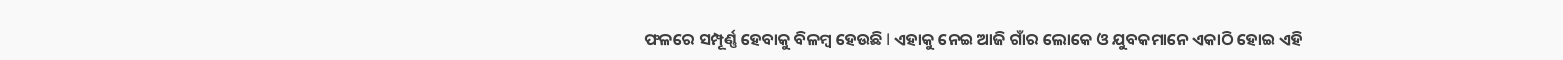ଫଳରେ ସମ୍ପୂର୍ଣ୍ଣ ହେବାକୁ ବିଳମ୍ବ ହେଉଛି l ଏହାକୁ ନେଇ ଆଜି ଗାଁର ଲୋକେ ଓ ଯୁବକମାନେ ଏକାଠି ହୋଇ ଏହି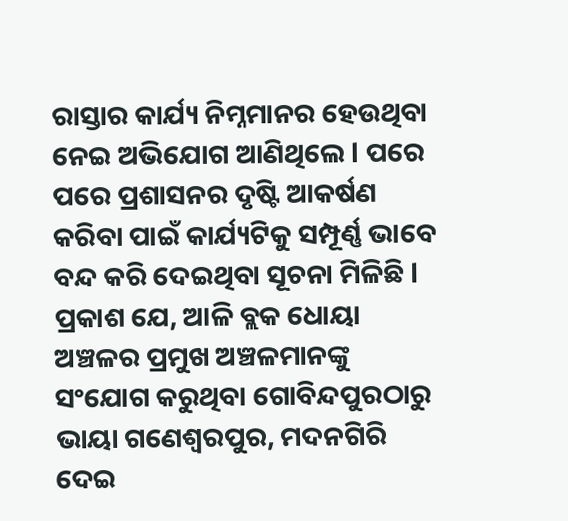ରାସ୍ତାର କାର୍ଯ୍ୟ ନିମ୍ନମାନର ହେଉଥିବା ନେଇ ଅଭିଯୋଗ ଆଣିଥିଲେ l ପରେ ପରେ ପ୍ରଶାସନର ଦୃଷ୍ଟି ଆକର୍ଷଣ କରିବା ପାଇଁ କାର୍ଯ୍ୟଟିକୁ ସମ୍ପୂର୍ଣ୍ଣ ଭାବେ ବନ୍ଦ କରି ଦେଇଥିବା ସୂଚନା ମିଳିଛି l
ପ୍ରକାଶ ଯେ, ଆଳି ବ୍ଲକ ଧୋୟା ଅଞ୍ଚଳର ପ୍ରମୁଖ ଅଞ୍ଚଳମାନଙ୍କୁ ସଂଯୋଗ କରୁଥିବା ଗୋବିନ୍ଦପୁରଠାରୁ ଭାୟା ଗଣେଶ୍ୱରପୁର, ମଦନଗିରି ଦେଇ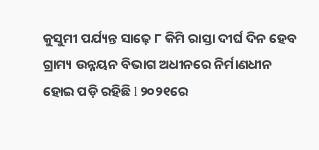କୁସୁମୀ ପର୍ଯ୍ୟନ୍ତ ସାଢ଼େ ୮ କିମି ରାସ୍ତା ଦୀର୍ଘ ଦିନ ହେବ ଗ୍ରାମ୍ୟ ଉନ୍ନୟନ ବିଭାଗ ଅଧୀନରେ ନିର୍ମାଣଧୀନ ହୋଇ ପଡ଼ି ରହିଛି l ୨୦୨୧ରେ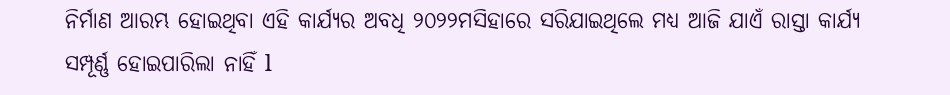ନିର୍ମାଣ ଆରମ୍ଭ ହୋଇଥିବା ଏହି କାର୍ଯ୍ୟର ଅବଧି ୨୦୨୨ମସିହାରେ ସରିଯାଇଥିଲେ ମଧ୍ୟ ଆଜି ଯାଏଁ ରାସ୍ତା କାର୍ଯ୍ୟ ସମ୍ପୂର୍ଣ୍ଣ ହୋଇପାରିଲା ନାହିଁ l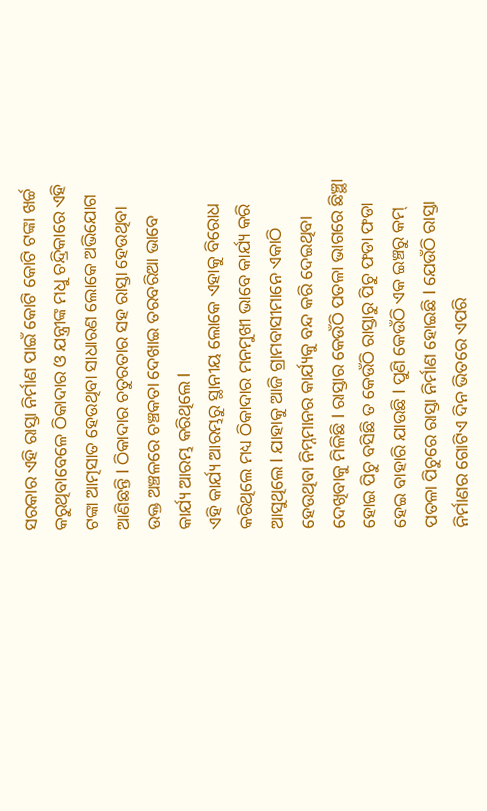ସରକାର ଏହି ରାସ୍ତା ନିର୍ମାଣ ପାଇଁ କୋଟି କୋଟି ଟଙ୍କା ଖର୍ଚ୍ଚ କରୁଥିବାବେଳେ ଠିକାଦାର ଓ ଯନ୍ତ୍ରୀଙ୍କ ମଧୁ ଚନ୍ଦ୍ରିକାରେ ଏହି ଟଙ୍କା ଆତ୍ମସାତ ହେଉଥିବା ସାଧାରଣ ଲୋକେ ଅଭିଯୋଗ ଆଣିଛନ୍ତି l ଠିକାଦାର ଚତୁରତାର ସହ ରାସ୍ତା ହେଉଥିବା ଉକ୍ତ ଅଞ୍ଚଳରେ ଚଞ୍ଚକତା ଦେଖାଇ ତରବରିଆ ଭାବେ କାର୍ଯ୍ୟ ଆରମ୍ଭ କରିଥିଲେ l
ଏହି କାର୍ଯ୍ୟ ଆରମ୍ଭରୁ ସ୍ଥାନୀୟ ଲୋକେ ଏହାକୁ ବିରୋଧ କରିଥିଲେ ମଧ୍ୟ ଠିକାଦାର ମନମୁଖୀ ଭାବେ କାର୍ଯ୍ୟ କରି ଆସୁଥିଲେ l ଯାହାକୁ ଆଜି ଗ୍ରାମବାସୀମାନେ ଏକାଠି ହେଉଥିବା ନିମ୍ନମାନର କାର୍ଯ୍ୟକୁ ବନ୍ଦ କରି ଦେଇଥିବା ଦେଖିବାକୁ ମିଳିଛି l ରାସ୍ତାର କେଉଁଠି ପତଳା ଭାଗରେ ଛିଞ୍ଛା ହୋଇ ପିଚୁ ବସିଛି ତ କେଉଁଠି ରାସ୍ତାରୁ ପିଚୁ ଫଡା ଫଡା ହେଇ ବାହାରି ଯାଉଛି l ପୁଣି କେଉଁଠି ଏକ ଇଞ୍ଚରୁ କମ୍ ପତଳା ପିଚୁରେ ରାସ୍ତା ନିର୍ମାଣ ହୋଇଛି l ଯେଉଁଠି ରାସ୍ତା ନିର୍ମାଣର ଗୋଟିଏ ଦିନ ଭିତରେ ଏପରି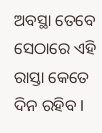ଅବସ୍ଥା ତେବେ ସେଠାରେ ଏହି ରାସ୍ତା କେତେ ଦିନ ରହିବ l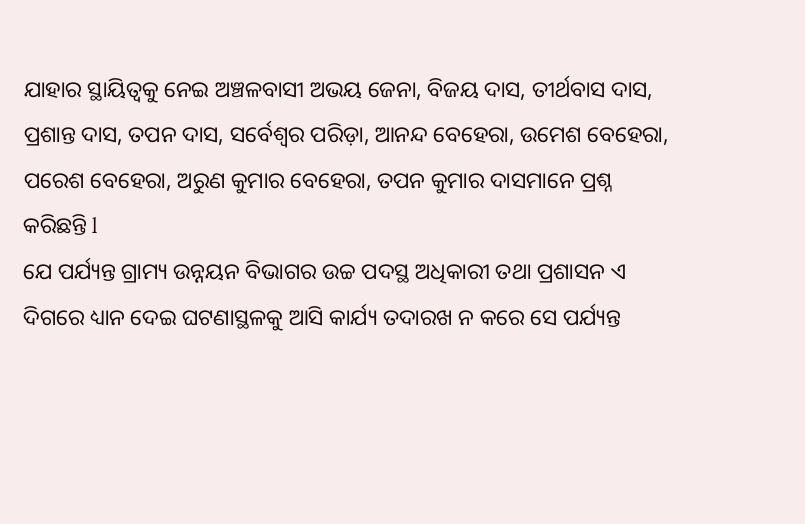ଯାହାର ସ୍ଥାୟିତ୍ୱକୁ ନେଇ ଅଞ୍ଚଳବାସୀ ଅଭୟ ଜେନା, ବିଜୟ ଦାସ, ତୀର୍ଥବାସ ଦାସ, ପ୍ରଶାନ୍ତ ଦାସ, ତପନ ଦାସ, ସର୍ବେଶ୍ୱର ପରିଡ଼ା, ଆନନ୍ଦ ବେହେରା, ଉମେଶ ବେହେରା, ପରେଶ ବେହେରା, ଅରୁଣ କୁମାର ବେହେରା, ତପନ କୁମାର ଦାସମାନେ ପ୍ରଶ୍ନ କରିଛନ୍ତି l
ଯେ ପର୍ଯ୍ୟନ୍ତ ଗ୍ରାମ୍ୟ ଉନ୍ନୟନ ବିଭାଗର ଉଚ୍ଚ ପଦସ୍ଥ ଅଧିକାରୀ ତଥା ପ୍ରଶାସନ ଏ ଦିଗରେ ଧ୍ୟାନ ଦେଇ ଘଟଣାସ୍ଥଳକୁ ଆସି କାର୍ଯ୍ୟ ତଦାରଖ ନ କରେ ସେ ପର୍ଯ୍ୟନ୍ତ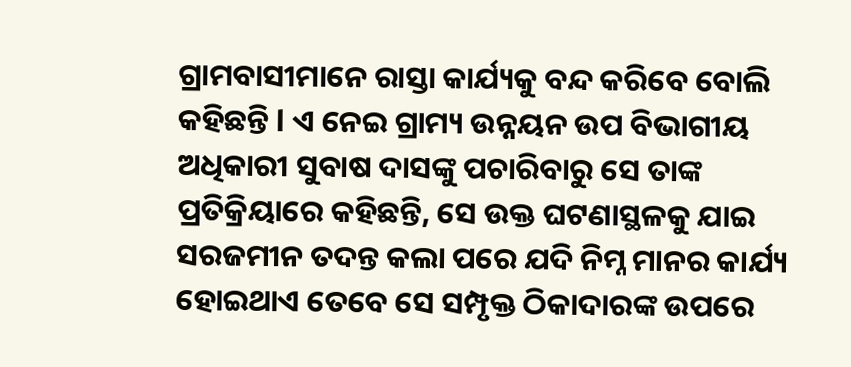ଗ୍ରାମବାସୀମାନେ ରାସ୍ତା କାର୍ଯ୍ୟକୁ ବନ୍ଦ କରିବେ ବୋଲି କହିଛନ୍ତି l ଏ ନେଇ ଗ୍ରାମ୍ୟ ଉନ୍ନୟନ ଉପ ବିଭାଗୀୟ ଅଧିକାରୀ ସୁବାଷ ଦାସଙ୍କୁ ପଚାରିବାରୁ ସେ ତାଙ୍କ ପ୍ରତିକ୍ରିୟାରେ କହିଛନ୍ତି, ସେ ଉକ୍ତ ଘଟଣାସ୍ଥଳକୁ ଯାଇ ସରଜମୀନ ତଦନ୍ତ କଲା ପରେ ଯଦି ନିମ୍ନ ମାନର କାର୍ଯ୍ୟ ହୋଇଥାଏ ତେବେ ସେ ସମ୍ପୃକ୍ତ ଠିକାଦାରଙ୍କ ଉପରେ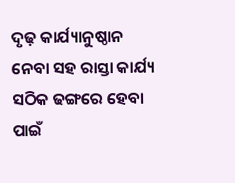ଦୃଢ଼ କାର୍ଯ୍ୟାନୁଷ୍ଠାନ ନେବା ସହ ରାସ୍ତା କାର୍ଯ୍ୟ ସଠିକ ଢଙ୍ଗରେ ହେବା ପାଇଁ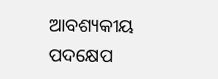ଆବଶ୍ୟକୀୟ ପଦକ୍ଷେପ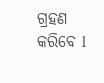ଗ୍ରହଣ କରିବେ l